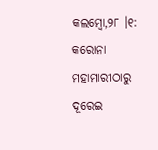କଲମ୍ବୋ,୨୮ ।୧: କରୋନା ମହାମାରୀଠାରୁ ଦୂରେଇ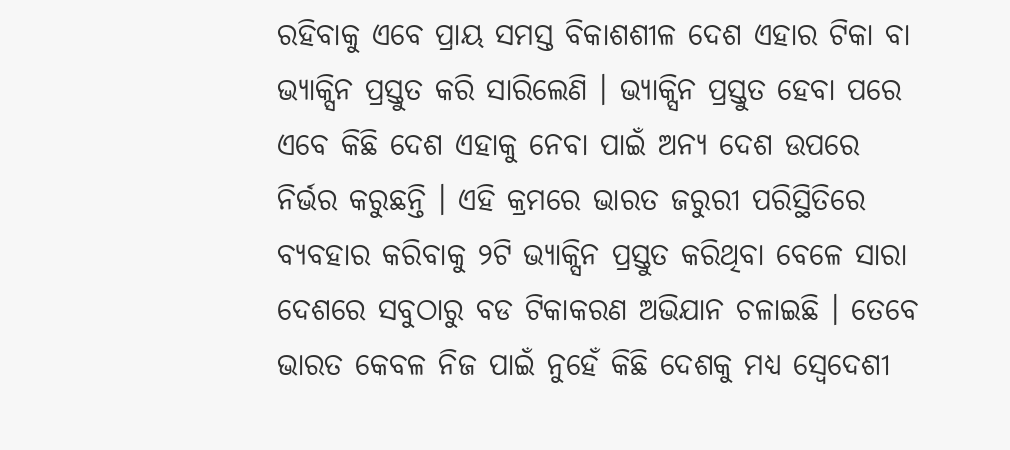ରହିବାକୁ ଏବେ ପ୍ରାୟ ସମସ୍ତ ବିକାଶଶୀଳ ଦେଶ ଏହାର ଟିକା ବା ଭ୍ୟାକ୍ସିନ ପ୍ରସ୍ତୁତ କରି ସାରିଲେଣି । ଭ୍ୟାକ୍ସିନ ପ୍ରସ୍ତୁତ ହେବା ପରେ ଏବେ କିଛି ଦେଶ ଏହାକୁ ନେବା ପାଇଁ ଅନ୍ୟ ଦେଶ ଉପରେ ନିର୍ଭର କରୁଛନ୍ତି । ଏହି କ୍ରମରେ ଭାରତ ଜରୁରୀ ପରିସ୍ଥିତିରେ ବ୍ୟବହାର କରିବାକୁ ୨ଟି ଭ୍ୟାକ୍ସିନ ପ୍ରସ୍ତୁତ କରିଥିବା ବେଳେ ସାରା ଦେଶରେ ସବୁଠାରୁ ବଡ ଟିକାକରଣ ଅଭିଯାନ ଚଳାଇଛି । ତେବେ ଭାରତ କେବଳ ନିଜ ପାଇଁ ନୁହେଁ କିଛି ଦେଶକୁ ମଧ୍ୟ ସ୍ୱେଦେଶୀ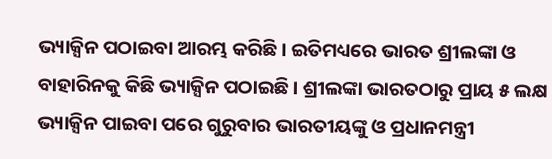ଭ୍ୟାକ୍ସିନ ପଠାଇବା ଆରମ୍ଭ କରିଛି । ଇତିମଧ୍ୟରେ ଭାରତ ଶ୍ରୀଲଙ୍କା ଓ ବାହାରିନକୁ କିଛି ଭ୍ୟାକ୍ସିନ ପଠାଇଛି । ଶ୍ରୀଲଙ୍କା ଭାରତଠାରୁ ପ୍ରାୟ ୫ ଲକ୍ଷ ଭ୍ୟାକ୍ସିନ ପାଇବା ପରେ ଗୁରୁବାର ଭାରତୀୟଙ୍କୁ ଓ ପ୍ରଧାନମନ୍ତ୍ରୀ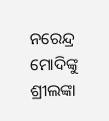ନରେନ୍ଦ୍ର ମୋଦିଙ୍କୁ ଶ୍ରୀଲଙ୍କା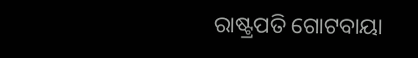ରାଷ୍ଟ୍ରପତି ଗୋଟବାୟା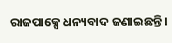ରାଜପାକ୍ସେ ଧନ୍ୟବାଦ ଜଣାଇଛନ୍ତି ।